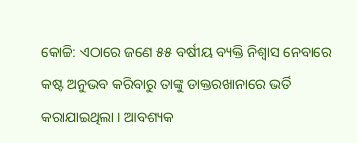କୋଚ୍ଚି: ଏଠାରେ ଜଣେ ୫୫ ବର୍ଷୀୟ ବ୍ୟକ୍ତି ନିଶ୍ୱାସ ନେବାରେ କଷ୍ଟ ଅନୁଭବ କରିବାରୁ ତାଙ୍କୁ ଡାକ୍ତରଖାନାରେ ଭର୍ତି କରାଯାଇଥିଲା । ଆବଶ୍ୟକ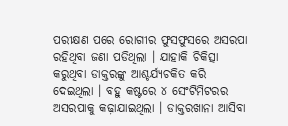ପରୀକ୍ଷଣ ପରେ ରୋଗୀର ଫୁସଫୁସରେ ଅସରପା ରହିଥିବା ଜଣା ପଡିଥିଲା । ଯାହାକି ଚିକିତ୍ସା କରୁଥିବା ଡାକ୍ତରଙ୍କୁ ଆଶ୍ଚର୍ଯ୍ୟଚକିତ କରି ଦେଇଥିଲା । ବହୁ କଷ୍ଟରେ ୪ ସେଂଟିମିଟରର ଅସରପାକୁ କଢ଼ାଯାଇଥିଲା । ଡାକ୍ତରଖାନା ଆସିବା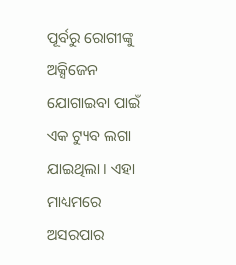ପୂର୍ବରୁ ରୋଗୀଙ୍କୁ ଅକ୍ସିଜେନ ଯୋଗାଇବା ପାଇଁ ଏକ ଟ୍ୟୁବ ଲଗା ଯାଇଥିଲା । ଏହା ମାଧ୍ୟମରେ ଅସରପାର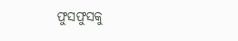ଫୁସଫୁସକୁ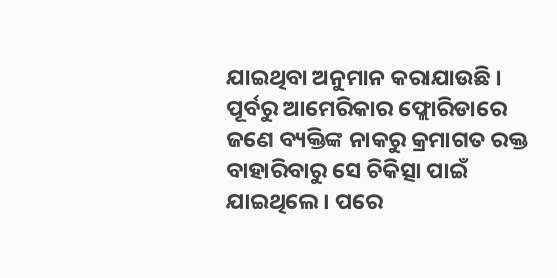ଯାଇଥିବା ଅନୁମାନ କରାଯାଉଛି ।
ପୂର୍ବରୁ ଆମେରିକାର ଫ୍ଲୋରିଡାରେ ଜଣେ ବ୍ୟକ୍ତିଙ୍କ ନାକରୁ କ୍ରମାଗତ ରକ୍ତ ବାହାରିବାରୁ ସେ ଚିକିତ୍ସା ପାଇଁ ଯାଇଥିଲେ । ପରେ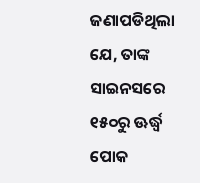ଜଣାପଡିଥିଲା ଯେ, ତାଙ୍କ ସାଇନସରେ ୧୫୦ରୁ ଊର୍ଦ୍ଧ୍ୱ ପୋକ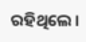ରହିଥିଲେ ।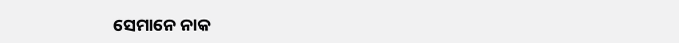ସେମାନେ ନାକ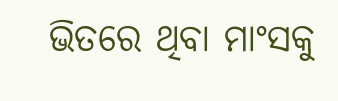ଭିତରେ ଥିବା ମାଂସକୁ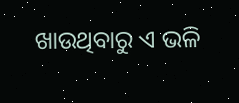ଖାଉଥିବାରୁ ଏ ଭଳି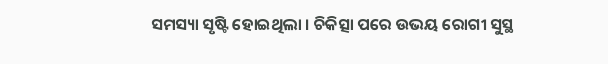ସମସ୍ୟା ସୃଷ୍ଟି ହୋଇଥିଲା । ଚିକିତ୍ସା ପରେ ଉଭୟ ରୋଗୀ ସୁସ୍ଥ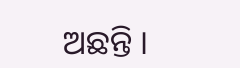ଅଛନ୍ତି ।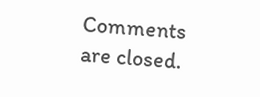Comments are closed.